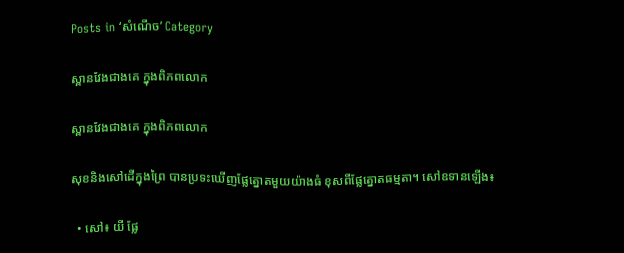Posts in ‘សំណើច’ Category

ស្ពានវែងជាងគេ ក្នុងពិភពលោក

ស្ពានវែងជាងគេ ក្នុងពិភពលោក

សុខនិងសៅដើក្នុងព្រៃ បានប្រទះឃើញផ្លែត្នោតមួយយ៉ាងធំ ខុសពីផ្លែត្នោតធម្មតា។ សៅឧទានឡើង៖

  • សៅ៖ យី ផ្លែ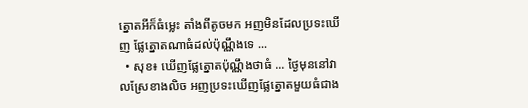ត្នោតអីក៏ធំម្លេះ តាំងពីតូចមក អញមិនដែលប្រទះឃើញ ផ្លែត្នោតណាធំដល់ប៉ុណ្ណឹងទេ ...
  • សុខ៖ ឃើញផ្លែត្នោតប៉ុណ្ណឹងថាធំ ... ថ្ងៃមុននៅវាលស្រែខាងលិច អញប្រទះឃើញផ្លែត្នោតមួយធំជាង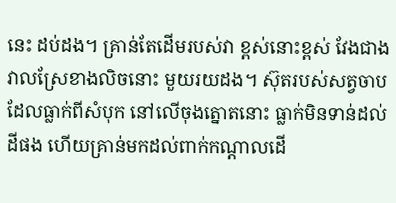នេះ ដប់ដង។ គ្រាន់តែដើមរបស់វា ខ្ពស់នោះខ្ពស់ វែងជាងវាលស្រែខាងលិចនោះ មួយរយដង។ ស៊ុតរបស់សត្វចាបដែលធ្លាក់ពីសំបុក នៅលើចុងត្នោតនោះ ធ្លាក់មិនទាន់ដល់ដីផង ហើយគ្រាន់មកដល់ពាក់កណ្ដាលដើ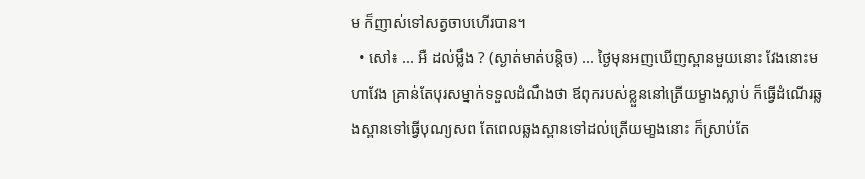ម ក៏ញាស់ទៅសត្វចាបហើរបាន។
  • សៅ៖ ... អឺ ដល់ម្លឹង ? (ស្ងាត់មាត់បន្តិច) ... ថ្ងៃមុនអញឃើញស្ពានមួយនោះ វែងនោះមហាវែង គ្រាន់តែបុរសម្នាក់ទទួលដំណឹងថា ឪពុករបស់ខ្លួននៅត្រើយម្ខាងស្លាប់ ក៏ធ្វើដំណើរឆ្លងស្ពានទៅធ្វើបុណ្យសព តែពេលឆ្លងស្ពានទៅដល់ត្រើយមា្ខងនោះ ក៏ស្រាប់តែ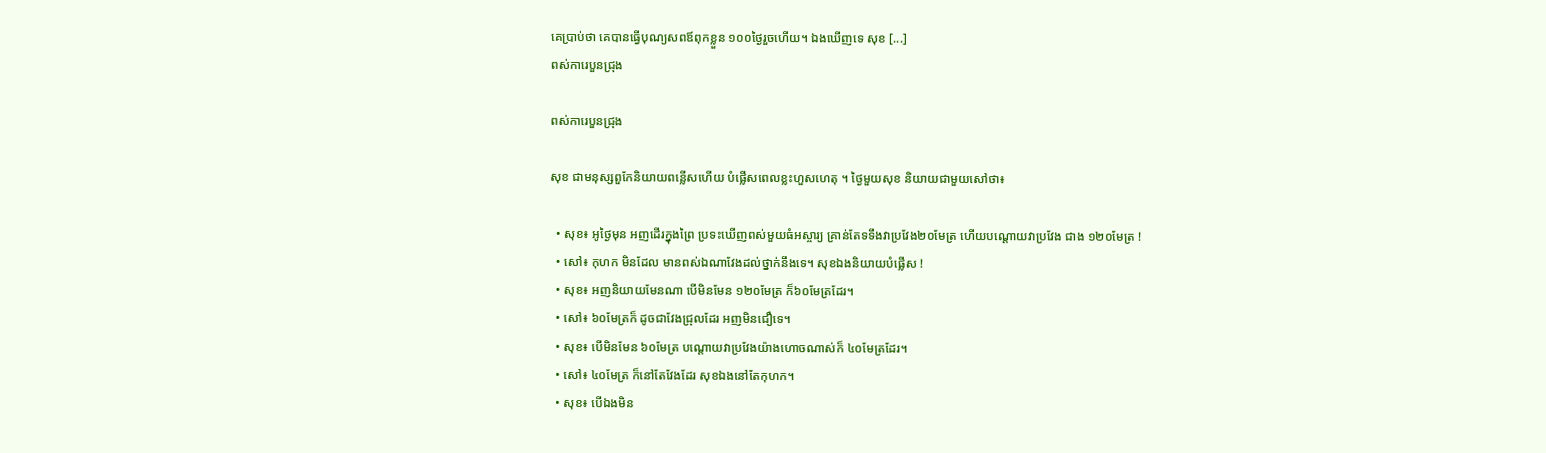គេបា្រប់ថា គេបានធ្វើបុណ្យសពឪពុកខ្លួន ១០០ថ្ងៃរួចហើយ។ ឯងឃើញទេ សុខ [...]
ពស់ការេបួនជ្រុង

ពស់ការេបួនជ្រុង

សុខ ជាមនុស្សពួកែនិយាយពន្លើសហើយ បំផ្លើសពេលខ្លះហួសហេតុ ។ ថ្ងៃមួយសុខ និយាយជាមួយសៅថា៖

  • សុខ៖ អូថ្ងៃមុន អញដើរក្នុងព្រៃ ប្រទះឃើញពស់មួយធំអស្ចារ្យ គ្រាន់តែទទឹងវាប្រវែង២០មែត្រ ហើយបណ្ដោយវាប្រវែង ជាង ១២០មែត្រ !
  • សៅ៖ កុហក មិនដែល មានពស់ឯណាវែងដល់ថ្នាក់នឹងទេ។ សុខឯងនិយាយបំផ្លើស !
  • សុខ៖ អញនិយាយមែនណា បើមិនមែន ១២០មែត្រ ក៏៦០មែត្រដែរ។
  • សៅ៖ ៦០មែត្រក៏ ដូចជាវែងជ្រុលដែរ អញមិនជឿទេ។
  • សុខ៖ បើមិនមែន ៦០មែត្រ បណ្ដោយវាប្រវែងយ៉ាងហោចណាស់ក៏ ៤០មែត្រដែរ។
  • សៅ៖ ៤០មែត្រ ក៏នៅតែវែងដែរ សុខឯងនៅតែកុហក។
  • សុខ៖ បើឯងមិន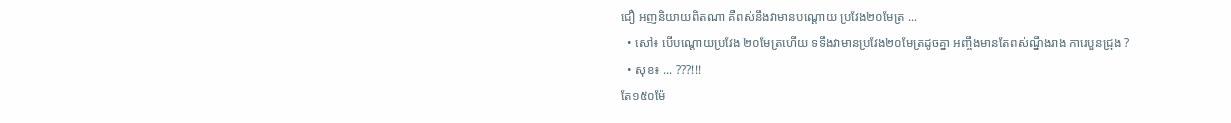ជឿ អញនិយាយពិតណា គឺពស់នឹងវាមានបណ្ដោយ ប្រវែង២០មែត្រ ...
  • សៅ៖ បើបណ្ដោយប្រវែង ២០មែត្រហើយ ទទឹងវាមានប្រវែង២០មែត្រដូចគ្នា អញ្ចឹងមានតែពស់ណ្នឹងរាង ការេបួនជ្រុង ?
  • សុខ៖ ... ???!!!
តែ១៥០ម៉ែ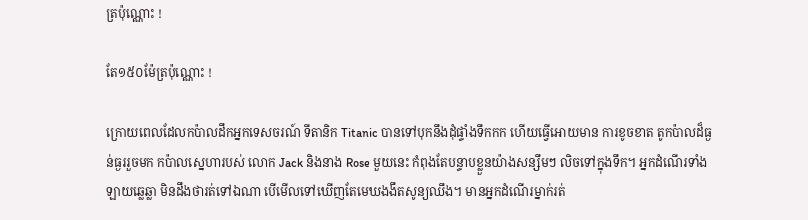ត្រប៉ុណ្ណោះ !

តែ១៥០ម៉ែត្រប៉ុណ្ណោះ !

ក្រោយពេលដែលកប៉ាលដឹកអ្នកទេសចរណ៍ ទីតានិក Titanic បានទៅបុកនឹងដុំផ្ទាំងទឹកកក ហើយធ្វើអោយមាន ការខូចខាត តូកប៉ាលដ៏ធ្ងន់ធ្ងររួចមក កប៉ាលស្នេហារបស់ លោក Jack និងនាង Rose មួយនេះ កំពុងតែបន្ទាបខ្លួនយ៉ាងសន្សឹមៗ លិចទៅក្នុងទឹក។ អ្នកដំណើរទាំងឡាយឆ្លេឆ្លា មិនដឹងថារត់ទៅឯណា បើមើលទៅឃើញតែមេឃងងឹតសូន្យឈឹង។ មានអ្នកដំណើរម្នាក់រត់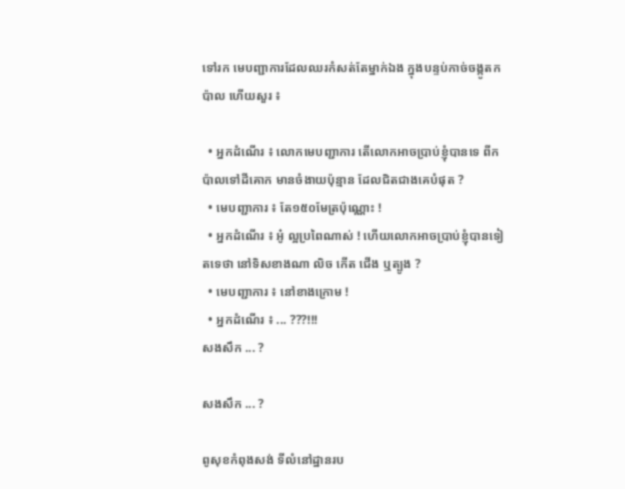ទៅរក មេបញ្ជាការដែលឈរកំសត់តែម្នាក់ឯង ក្នុងបន្ទប់កាច់ចង្កូតកប៉ាល ហើយសួរ ៖

  • អ្នកដំណើរ ៖ លោកមេបញ្ជាការ តើលោកអាចប្រាប់ខ្ញុំបានទេ ពីកប៉ាលទៅដីគោក មានចំងាយប៉ុន្មាន ដែលជិតជាងគេបំផុត ?
  • មេបញ្ជាការ ៖ តែ១៥០មែត្រប៉ុណ្ណោះ !
  • អ្នកដំណើរ ៖ អូ៎ ល្អប្រពៃណាស់ ! ហើយលោកអាចបា្រប់ខ្ញុំបានទៀតទេថា នៅទិសខាងណា លិច កើត ជើង ឬត្បូង ?
  • មេបញ្ជាការ ៖ នៅខាងក្រោម !
  • អ្នកដំណើរ ៖ ... ???!!!
សងសឹក ... ?

សងសឹក ... ?

ពូសុខកំពុងសង់ ទីលំនៅដ្ឋានរប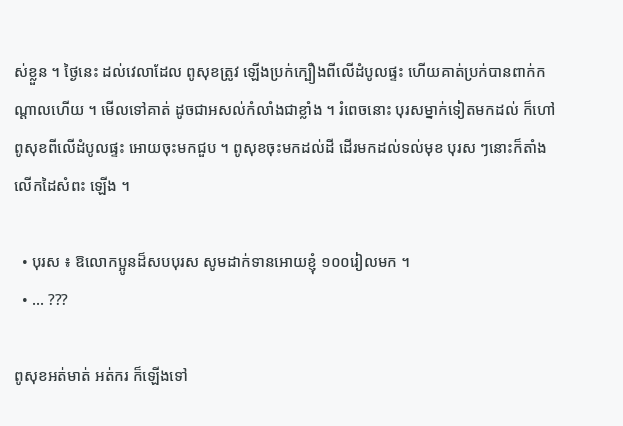ស់ខ្លួន ។ ថ្ងៃនេះ ដល់វេលាដែល ពូសុខត្រូវ ឡើងប្រក់ក្បឿងពីលើដំបូលផ្ទះ ហើយគាត់ប្រក់បានពាក់កណ្ដាលហើយ ។ មើលទៅគាត់ ដូចជាអសល់កំលាំងជាខ្លាំង ។ រំពេចនោះ បុរសម្នាក់ទៀតមកដល់ ក៏ហៅពូសុខពីលើដំបូលផ្ទះ អោយចុះមកជួប ។ ពូសុខចុះមកដល់ដី ដើរមកដល់ទល់មុខ បុរស ៗនោះក៏តាំង លើកដៃសំពះ ឡើង ។

  • បុរស ៖ ឱលោកប្អូនដ៏សបបុរស សូមដាក់ទានអោយខ្ញុំ ១០០រៀលមក ។
  • ... ???

ពូសុខអត់មាត់ អត់ករ ក៏ឡើងទៅ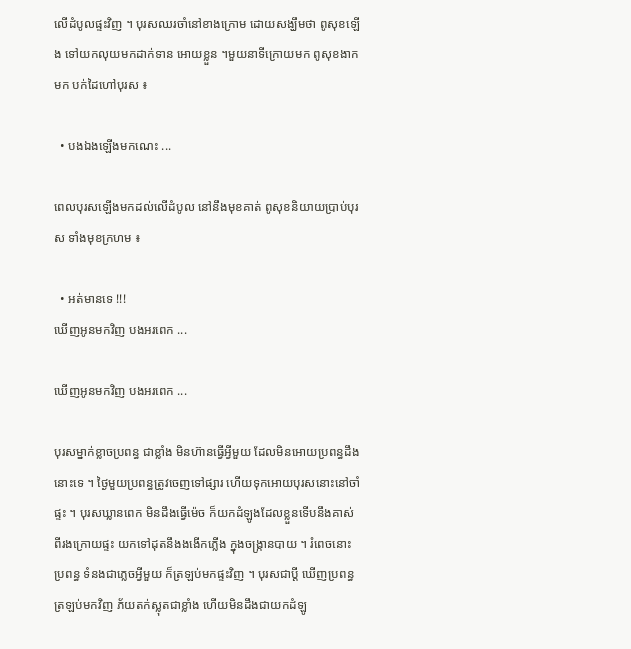លើដំបូលផ្ទះវិញ ។ បុរសឈរចាំនៅខាងក្រោម ដោយសង្ឃឹមថា ពូសុខឡើង ទៅយកលុយមកដាក់ទាន អោយខ្លួន ។មួយនាទីក្រោយមក ពូសុខងាកមក បក់ដៃហៅបុរស ៖

  • បងឯងឡើងមកណេះ ...

ពេលបុរសឡើងមកដល់លើដំបូល នៅនឹងមុខគាត់ ពូសុខនិយាយប្រាប់បុរស ទាំងមុខក្រហម ៖

  • អត់មានទេ !!!
ឃើញអូនមកវិញ បងអរពេក ...

ឃើញអូនមកវិញ បងអរពេក ...

បុរសម្នាក់ខ្លាចប្រពន្ធ ជាខ្លាំង មិនហ៊ានធ្វើអ្វីមួយ ដែលមិនអោយប្រពន្ធដឹងនោះទេ ។ ថ្ងៃមួយប្រពន្ធត្រូវចេញទៅផ្សារ ហើយទុកអោយបុរសនោះនៅចាំផ្ទះ ។ បុរសឃ្លានពេក មិនដឹងធ្វើម៉េច ក៏យកដំឡូងដែលខ្លួនទើបនឹងគាស់ពីរងក្រោយផ្ទះ យកទៅដុតនឹងងងើកភ្លើង ក្នុងចង្ក្រានបាយ ។ រំពេចនោះប្រពន្ធ ទំនងជាភ្លេចអ្វីមួយ ក៏ត្រឡប់មកផ្ទះវិញ ។ បុរសជាប្ដី ឃើញប្រពន្ធត្រឡប់មកវិញ ភ័យតក់ស្លុតជាខ្លាំង ហើយមិនដឹងជាយកដំឡូ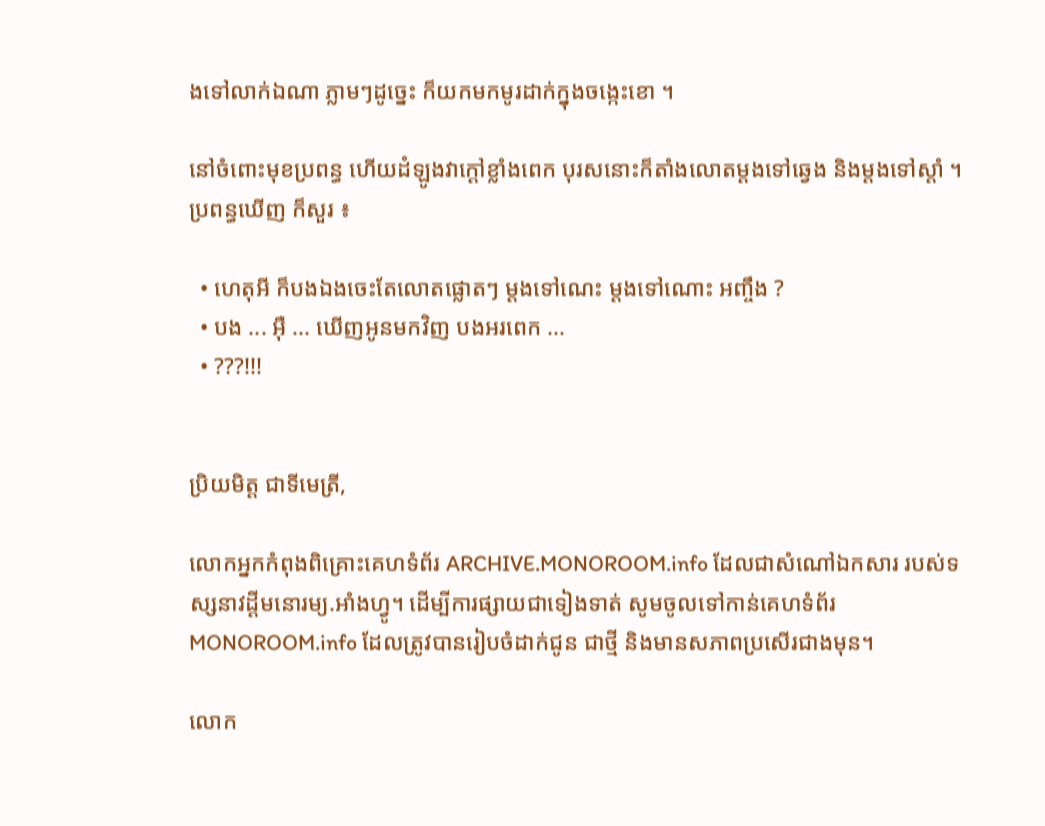ងទៅលាក់ឯណា ភ្លាមៗដូច្នេះ ក៏យកមកមូរដាក់ក្នុងចង្កេះខោ ។

នៅចំពោះមុខប្រពន្ធ ហើយដំឡូងវាក្ដៅខ្លាំងពេក បុរសនោះក៏តាំងលោតម្ដងទៅឆ្វេង និងម្ដងទៅស្ដាំ ។ ប្រពន្ធឃើញ ក៏សួរ ៖

  • ហេតុអី ក៏បងឯងចេះតែលោតផ្លោតៗ ម្ដងទៅណេះ ម្ដងទៅណោះ អញ្ចឹង ?
  • បង ... អ៊ឺ ... ឃើញអូនមកវិញ បងអរពេក ...
  • ???!!!


ប្រិយមិត្ត ជាទីមេត្រី,

លោកអ្នកកំពុងពិគ្រោះគេហទំព័រ ARCHIVE.MONOROOM.info ដែលជាសំណៅឯកសារ របស់ទស្សនាវដ្ដីមនោរម្យ.អាំងហ្វូ។ ដើម្បីការផ្សាយជាទៀងទាត់ សូមចូលទៅកាន់គេហទំព័រ MONOROOM.info ដែលត្រូវបានរៀបចំដាក់ជូន ជាថ្មី និងមានសភាពប្រសើរជាងមុន។

លោក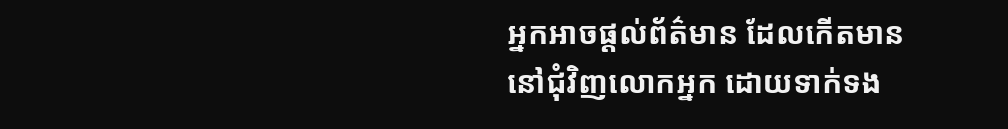អ្នកអាចផ្ដល់ព័ត៌មាន ដែលកើតមាន នៅជុំវិញលោកអ្នក ដោយទាក់ទង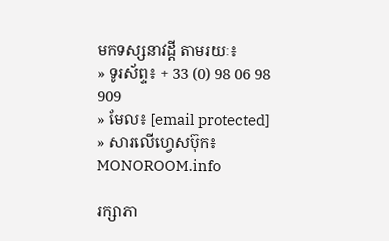មកទស្សនាវដ្ដី តាមរយៈ៖
» ទូរស័ព្ទ៖ + 33 (0) 98 06 98 909
» មែល៖ [email protected]
» សារលើហ្វេសប៊ុក៖ MONOROOM.info

រក្សាភា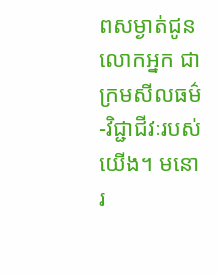ពសម្ងាត់ជូនលោកអ្នក ជាក្រមសីលធម៌-វិជ្ជាជីវៈរបស់យើង។ មនោរ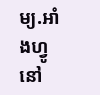ម្យ.អាំងហ្វូ នៅ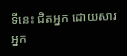ទីនេះ ជិតអ្នក ដោយសារអ្នក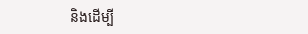និងដើម្បី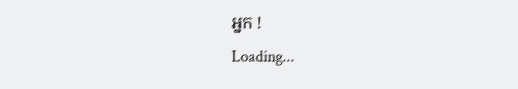អ្នក !
Loading...